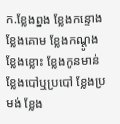ក.ខ្លែងព្នង ខ្លែងកន្ទោង ខ្លែងគោម ខ្លែងកណ្តូង ខ្លែងខ្លោះ ខ្លែងកូនមាន់ ខ្លែងបៅឬប្របៅ ខ្លែងប្រមង់ ខ្លែង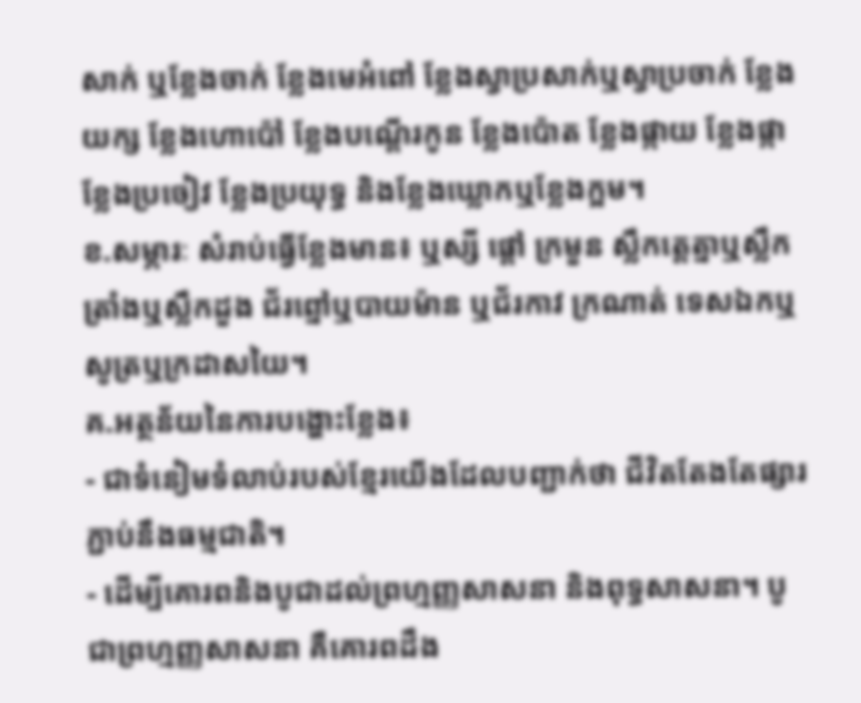សាក់ ឬខ្លែងចាក់ ខ្លែងមេអំពៅ ខ្លែងស្វាប្រសាក់ឬស្វាប្រចាក់ ខ្លែងយក្ស ខ្លែងហោប៉ៅ ខ្លែងបណ្តើរកូន ខ្លែងប៉ោត ខ្លែងផ្កាយ ខ្លែងផ្កា ខ្លែងប្រចៀវ ខ្លែងប្រយុទ្ធ និងខ្លែងឃ្លោកឬខ្លែងក្អម។
ខ.សម្ភារៈ សំរាប់ធ្វើខ្លែងមាន៖ ឬស្សី ផ្តៅ ក្រមួន ស្លឹកត្តេត្នាឬស្លឹកត្រាំងឬស្លឹកដួង ជ័រព្នៅឬបាយម៉ាន ឬជ័រកាវ ក្រណាត់ ទេសឯកឬសូត្រឬក្រដាសយៃ។
គ.អត្ថន័យនៃការបង្ហោះខ្លែង៖
- ជាទំនៀមទំលាប់របស់ខ្មែរយើងដែលបញ្ជាក់ថា ជីវិតតែងតែផ្សារភ្ជាប់នឹងធម្មជាតិ។
- ដើម្បីគោរពនិងបូជាដល់ព្រហ្មញ្ញសាសនា និងពុទ្ធសាសនា។ បូជាព្រហ្មញ្ញសាសនា គឺគោរពដឹង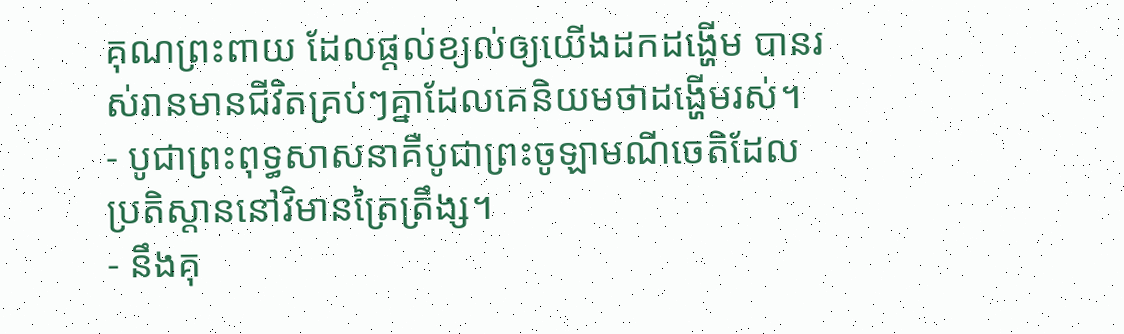គុណព្រះពាយ ដែលផ្តល់ខ្យល់ឲ្យយើងដកដង្ហើម បានរស់រានមានជីវិតគ្រប់ៗគ្នាដែលគេនិយមថាដង្ហើមរស់។
- បូជាព្រះពុទ្ធសាសនាគឺបូជាព្រះចូឡាមណីចេតិដែលប្រតិស្តាននៅវិមានត្រៃត្រឹង្ស។
- នឹងគុ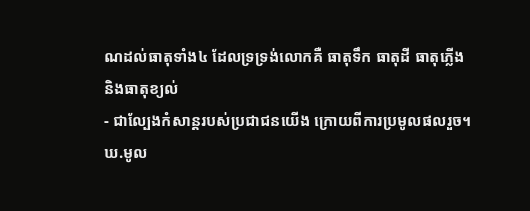ណដល់ធាតុទាំង៤ ដែលទ្រទ្រង់លោកគឺ ធាតុទឹក ធាតុដី ធាតុភ្លើង និងធាតុខ្យល់
- ជាល្បែងកំសាន្តរបស់ប្រជាជនយើង ក្រោយពីការប្រមូលផលរួច។
ឃ.មូល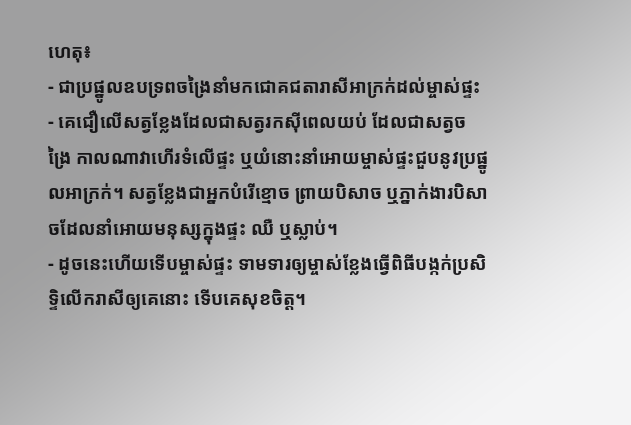ហេតុ៖
- ជាប្រផ្នូលឧបទ្រពចង្រៃនាំមកជោគជតារាសីអាក្រក់ដល់ម្ចាស់ផ្ទះ
- គេជឿលើសត្វខ្លែងដែលជាសត្វរកស៊ីពេលយប់ ដែលជាសត្វចង្រៃ កាលណាវាហើរទំលើផ្ទះ ឬយំនោះនាំអោយម្ចាស់ផ្ទះជួបនូវប្រផ្នូលអាក្រក់។ សត្វខ្លែងជាអ្នកបំរើខ្មោច ព្រាយបិសាច ឬភ្នាក់ងារបិសាចដែលនាំអោយមនុស្សក្នុងផ្ទះ ឈឺ ឬស្លាប់។
- ដូចនេះហើយទើបម្ចាស់ផ្ទះ ទាមទារឲ្យម្ចាស់ខ្លែងធ្វើពិធីបង្កក់ប្រសិទ្ទិលើករាសីឲ្យគេនោះ ទើបគេសុខចិត្ត។